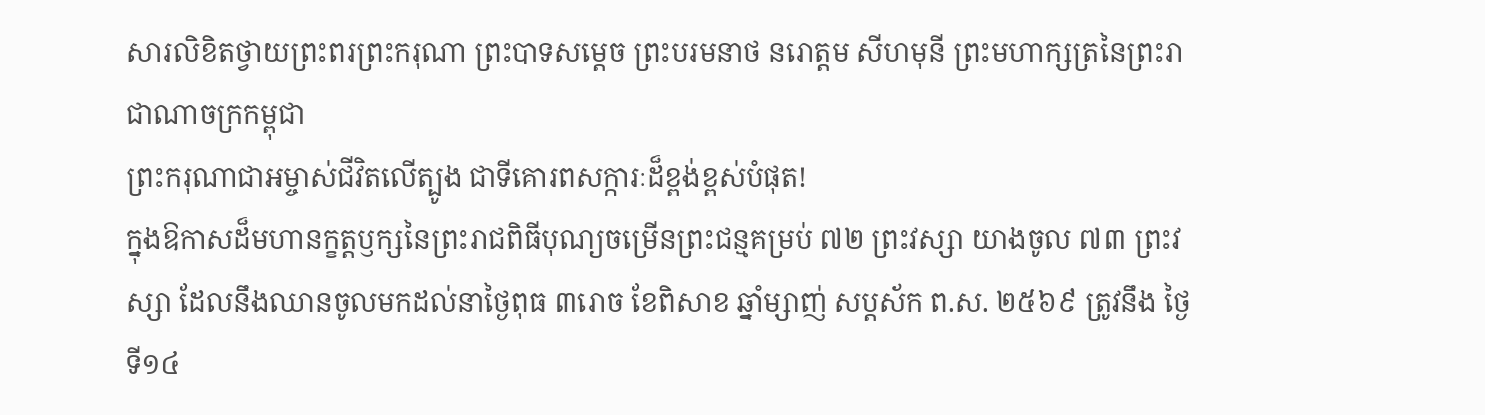សារលិខិតថ្វាយព្រះពរព្រះករុណា ព្រះបាទសម្តេច ព្រះបរមនាថ នរោត្តម សីហមុនី ព្រះមហាក្សត្រនៃព្រះរាជាណាចក្រកម្ពុជា
ព្រះករុណាជាអម្ចាស់ជីវិតលើត្បូង ជាទីគោរពសក្ការៈដ៏ខ្ពង់ខ្ពស់បំផុត!
ក្នុងឱកាសដ៏មហានក្ខត្តឫក្សនៃព្រះរាជពិធីបុណ្យចម្រើនព្រះជន្មគម្រប់ ៧២ ព្រះវស្សា យាងចូល ៧៣ ព្រះវស្សា ដែលនឹងឈានចូលមកដល់នាថ្ងៃពុធ ៣រោច ខែពិសាខ ឆ្នាំម្សាញ់ សប្តស័ក ព.ស. ២៥៦៩ ត្រូវនឹង ថ្ងៃទី១៤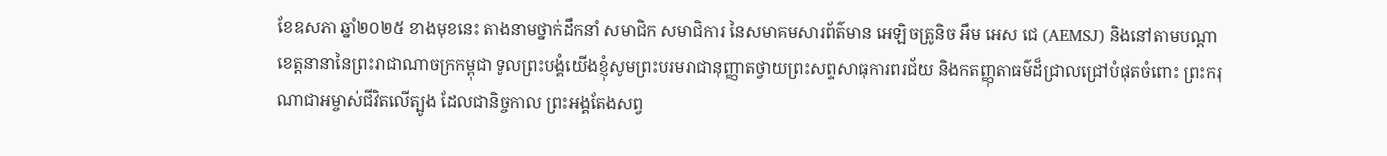ខែឧសភា ឆ្នាំ២០២៥ ខាងមុខនេះ តាងនាមថ្នាក់ដឹកនាំ សមាជិក សមាជិការ នៃសមាគមសារព័ត៌មាន អេឡិចត្រូនិច អឹម អេស ជេ (AEMSJ) និងនៅតាមបណ្តាខេត្តនានានៃព្រះរាជាណាចក្រកម្ពុជា ទូលព្រះបង្គំយើងខ្ញុំសូមព្រះបរមរាជានុញ្ញាតថ្វាយព្រះសព្ទសាធុការពរជ័យ និងកតញ្ញុតាធម៌ដ៏ជ្រាលជ្រៅបំផុតចំពោះ ព្រះករុណាជាអម្ចាស់ជីវិតលើត្បូង ដែលជានិច្ចកាល ព្រះអង្គតែងសព្វ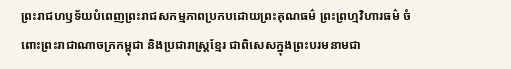ព្រះរាជហឫទ័យបំពេញព្រះរាជសកម្មភាពប្រកបដោយព្រះគុណធម៌ ព្រះព្រហ្មវិហារធម៌ ចំពោះព្រះរាជាណាចក្រកម្ពុជា និងប្រជារាស្ត្រខ្មែរ ជាពិសេសក្នុងព្រះបរមនាមជា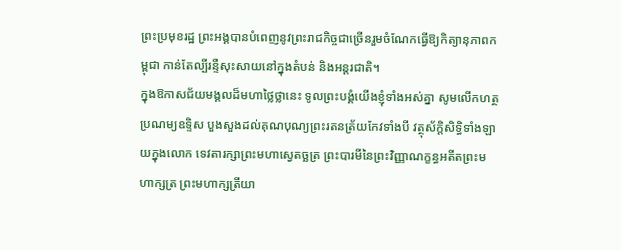ព្រះប្រមុខរដ្ឋ ព្រះអង្គបានបំពេញនូវព្រះរាជកិច្ចជាច្រើនរួមចំណែកធ្វើឱ្យកិត្យានុភាពកម្ពុជា កាន់តែល្បីរន្ទឺសុះសាយនៅក្នុងតំបន់ និងអន្តរជាតិ។
ក្នុងឱកាសជ័យមង្គលដ៏មហាថ្លៃថ្លានេះ ទូលព្រះបង្គំយើងខ្ញុំទាំងអស់គ្នា សូមលើកហត្ថប្រណម្យឧទ្ទិស បួងសួងដល់គុណបុណ្យព្រះរតនត្រ័យកែវទាំងបី វត្ថុស័ក្តិសិទ្ធិទាំងឡាយក្នុងលោក ទេវតារក្សាព្រះមហាស្វេតច្ឆត្រ ព្រះបារមីនៃព្រះវិញ្ញាណក្ខន្ធអតីតព្រះមហាក្សត្រ ព្រះមហាក្សត្រីយា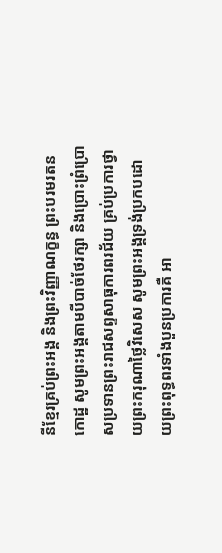នីខ្មែរគ្រប់ព្រះអង្គ និងព្រះវិញ្ញាណក្ខន្ធ ព្រះបរមរតនកោដ្ឋ សូមព្រះអង្គតាមបីបាច់ថែរក្សា និងប្រោះព្រំប្រោសប្រទានព្រះរាជសព្ទសាធុការពរជ័យ គ្រប់ប្រការថ្វាយព្រះករុណាថ្លៃវិសេស សូមព្រះអង្គទ្រង់ប្រកបដោយព្រះពុទ្ធពរទាំងបួនប្រការគឺ អា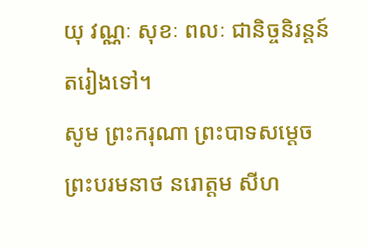យុ វណ្ណៈ សុខៈ ពលៈ ជានិច្ចនិរន្តន៍តរៀងទៅ។
សូម ព្រះករុណា ព្រះបាទសម្តេច ព្រះបរមនាថ នរោត្តម សីហ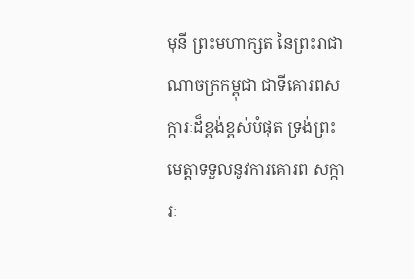មុនី ព្រះមហាក្សត នៃព្រះរាជាណាចក្រកម្ពុជា ជាទីគោរពសក្ការៈដ៏ខ្ពង់ខ្ពស់បំផុត ទ្រង់ព្រះមេត្តាទទួលនូវការគោរព សក្ការៈ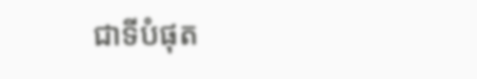ជាទីបំផុត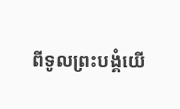ពីទូលព្រះបង្គំយើ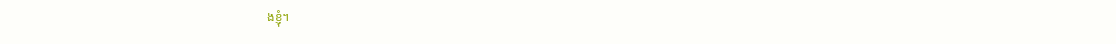ងខ្ញុំ។